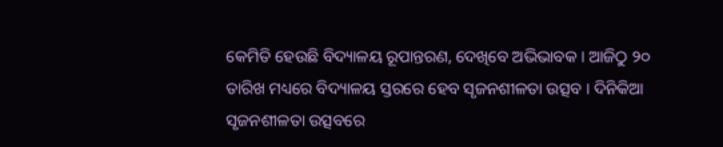କେମିତି ହେଉଛି ବିଦ୍ୟାଳୟ ରୂପାନ୍ତରଣ, ଦେଖିବେ ଅଭିଭାବକ । ଆଜିଠୁ ୨୦ ତାରିଖ ମଧ୍ୟରେ ବିଦ୍ୟାଳୟ ସ୍ତରରେ ହେବ ସୃଜନଶୀଳତା ଉତ୍ସବ । ଦିନିକିଆ ସୃଜନଶୀଳତା ଉତ୍ସବରେ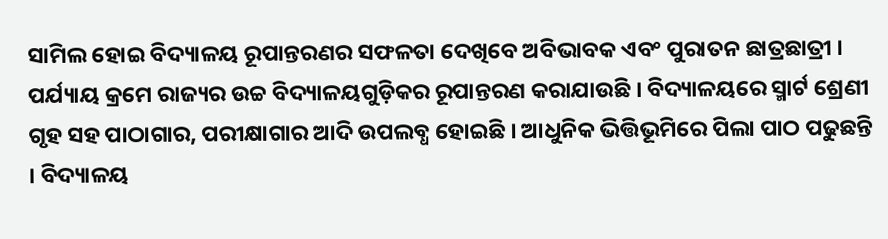ସାମିଲ ହୋଇ ବିଦ୍ୟାଳୟ ରୂପାନ୍ତରଣର ସଫଳତା ଦେଖିବେ ଅବିଭାବକ ଏବଂ ପୁରାତନ ଛାତ୍ରଛାତ୍ରୀ । ପର୍ଯ୍ୟାୟ କ୍ରମେ ରାଜ୍ୟର ଉଚ୍ଚ ବିଦ୍ୟାଳୟଗୁଡ଼ିକର ରୂପାନ୍ତରଣ କରାଯାଉଛି । ବିଦ୍ୟାଳୟରେ ସ୍ମାର୍ଟ ଶ୍ରେଣୀ ଗୃହ ସହ ପାଠାଗାର, ପରୀକ୍ଷାଗାର ଆଦି ଉପଲବ୍ଧ ହୋଇଛି । ଆଧୁନିକ ଭିତ୍ତିଭୂମିରେ ପିଲା ପାଠ ପଢୁଛନ୍ତି । ବିଦ୍ୟାଳୟ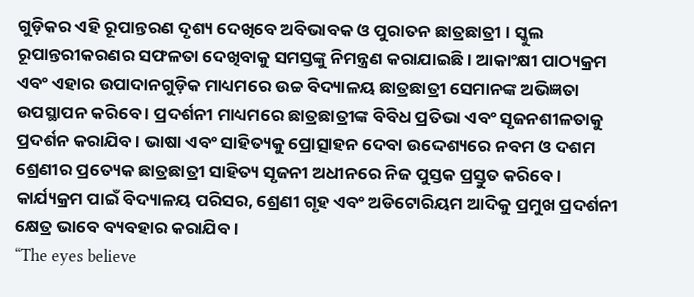ଗୁଡ଼ିକର ଏହି ରୂପାନ୍ତରଣ ଦୃଶ୍ୟ ଦେଖିବେ ଅବିଭାବକ ଓ ପୁରାତନ ଛାତ୍ରଛାତ୍ରୀ । ସ୍କୁଲ ରୂପାନ୍ତରୀକରଣର ସଫଳତା ଦେଖିବାକୁ ସମସ୍ତଙ୍କୁ ନିମନ୍ତ୍ରଣ କରାଯାଇଛି । ଆକାଂକ୍ଷୀ ପାଠ୍ୟକ୍ରମ ଏବଂ ଏହାର ଉପାଦାନଗୁଡ଼ିକ ମାଧ୍ୟମରେ ଉଚ୍ଚ ବିଦ୍ୟାଳୟ ଛାତ୍ରଛାତ୍ରୀ ସେମାନଙ୍କ ଅଭିଜ୍ଞତା ଉପସ୍ଥାପନ କରିବେ । ପ୍ରଦର୍ଶନୀ ମାଧ୍ୟମରେ ଛାତ୍ରଛାତ୍ରୀଙ୍କ ବିବିଧ ପ୍ରତିଭା ଏବଂ ସୃଜନଶୀଳତାକୁ ପ୍ରଦର୍ଶନ କରାଯିବ । ଭାଷା ଏବଂ ସାହିତ୍ୟକୁ ପ୍ରୋତ୍ସାହନ ଦେବା ଉଦ୍ଦେଶ୍ୟରେ ନବମ ଓ ଦଶମ ଶ୍ରେଣୀର ପ୍ରତ୍ୟେକ ଛାତ୍ରଛାତ୍ରୀ ସାହିତ୍ୟ ସୃଜନୀ ଅଧୀନରେ ନିଜ ପୁସ୍ତକ ପ୍ରସ୍ତୁତ କରିବେ । କାର୍ଯ୍ୟକ୍ରମ ପାଇଁ ବିଦ୍ୟାଳୟ ପରିସର, ଶ୍ରେଣୀ ଗୃହ ଏବଂ ଅଡିଟୋରିୟମ ଆଦିକୁ ପ୍ରମୁଖ ପ୍ରଦର୍ଶନୀ କ୍ଷେତ୍ର ଭାବେ ବ୍ୟବହାର କରାଯିବ ।
“The eyes believe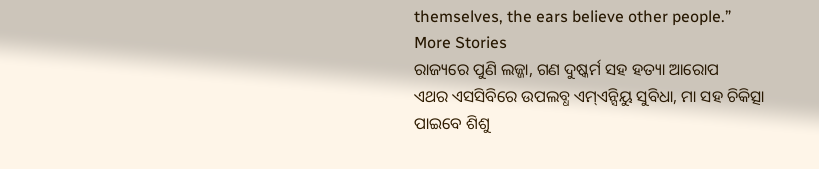themselves, the ears believe other people.”
More Stories
ରାଜ୍ୟରେ ପୁଣି ଲଜ୍ଜା, ଗଣ ଦୁଷ୍କର୍ମ ସହ ହତ୍ୟା ଆରୋପ
ଏଥର ଏସସିବିରେ ଉପଲବ୍ଧ ଏମ୍ଏନ୍ସିୟୁ ସୁବିଧା, ମା ସହ ଚିକିତ୍ସା ପାଇବେ ଶିଶୁ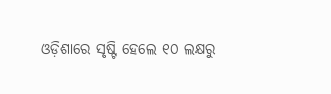ଓଡ଼ିଶାରେ ସୃଷ୍ଟି ହେଲେ ୧୦ ଲକ୍ଷରୁ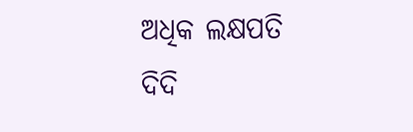ଅଧିକ ଲକ୍ଷପତି ଦିଦି